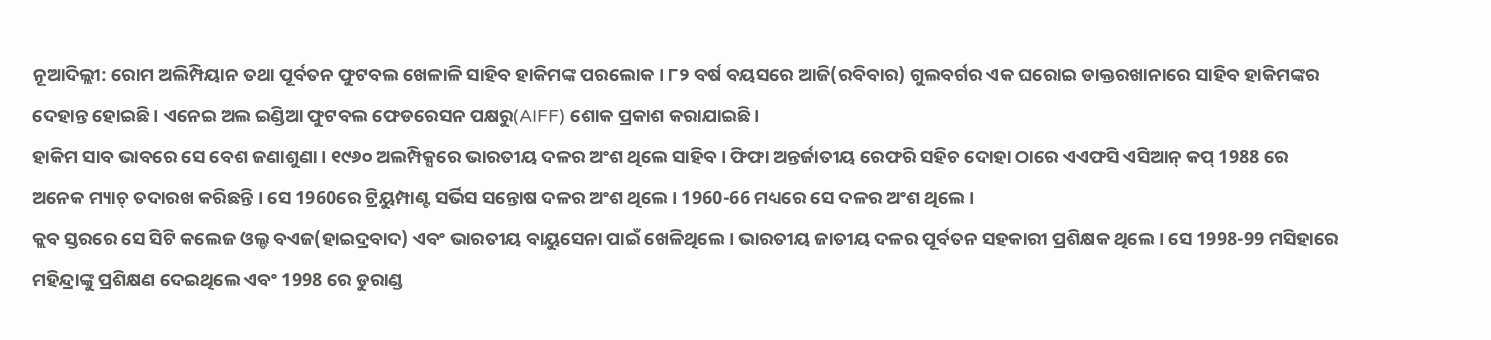ନୂଆଦିଲ୍ଲୀ: ରୋମ ଅଲିମ୍ପିୟାନ ତଥା ପୂର୍ବତନ ଫୁଟବଲ ଖେଳାଳି ସାହିବ ହାକିମଙ୍କ ପରଲୋକ । ୮୨ ବର୍ଷ ବୟସରେ ଆଜି(ରବିବାର) ଗୁଲବର୍ଗର ଏକ ଘରୋଇ ଡାକ୍ତରଖାନାରେ ସାହିବ ହାକିମଙ୍କର ଦେହାନ୍ତ ହୋଇଛି । ଏନେଇ ଅଲ ଇଣ୍ଡିଆ ଫୁଟବଲ ଫେଡରେସନ ପକ୍ଷରୁ(AIFF) ଶୋକ ପ୍ରକାଶ କରାଯାଇଛି ।
ହାକିମ ସାବ ଭାବରେ ସେ ବେଶ ଜଣାଶୁଣା । ୧୯୬୦ ଅଲମ୍ପିକ୍ସରେ ଭାରତୀୟ ଦଳର ଅଂଶ ଥିଲେ ସାହିବ । ଫିଫା ଅନ୍ତର୍ଜାତୀୟ ରେଫରି ସହିଚ ଦୋହା ଠାରେ ଏଏଫସି ଏସିଆନ୍ କପ୍ 1988 ରେ ଅନେକ ମ୍ୟାଚ୍ ତଦାରଖ କରିଛନ୍ତି । ସେ 1960ରେ ଟ୍ରିୟୁମ୍ପାଣ୍ଟ ସର୍ଭିସ ସନ୍ତୋଷ ଦଳର ଅଂଶ ଥିଲେ । 1960-66 ମଧ୍ୟରେ ସେ ଦଳର ଅଂଶ ଥିଲେ ।
କ୍ଲବ ସ୍ତରରେ ସେ ସିଟି କଲେଜ ଓଲ୍ଡ ବଏଜ(ହାଇଦ୍ରବାଦ) ଏବଂ ଭାରତୀୟ ବାୟୁସେନା ପାଇଁ ଖେଳିଥିଲେ । ଭାରତୀୟ ଜାତୀୟ ଦଳର ପୂର୍ବତନ ସହକାରୀ ପ୍ରଶିକ୍ଷକ ଥିଲେ । ସେ 1998-99 ମସିହାରେ ମହିନ୍ଦ୍ରାଙ୍କୁ ପ୍ରଶିକ୍ଷଣ ଦେଇଥିଲେ ଏବଂ 1998 ରେ ଡୁରାଣ୍ଡ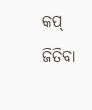କପ୍ ଜିତିବା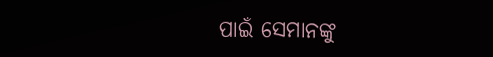ପାଇଁ ସେମାନଙ୍କୁ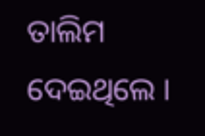ତାଲିମ ଦେଇଥିଲେ ।